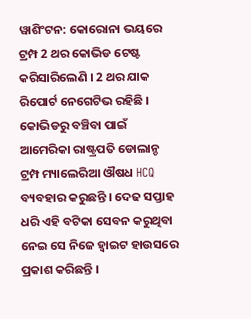ୱାଶିଂଟନ: କୋରୋନା ଭୟରେ ଟ୍ରମ୍ପ 2 ଥର କୋଭିଡ ଟେଷ୍ଟ କରିସାରିଲେଣି । 2 ଥର ଯାକ ରିପୋର୍ଟ ନେଗେଟିଭ ରହିଛି । କୋଭିଡରୁ ବଞ୍ଚିବା ପାଇଁ ଆମେରିକା ରାଷ୍ଟ୍ରପତି ଡୋଲାନ୍ଡ ଟ୍ରମ୍ପ ମ୍ୟାଲେରିଆ ଔଷଧ HCQ ବ୍ୟବହାର କରୁଛନ୍ତି । ଦେଢ ସପ୍ତାହ ଧରି ଏହି ବଟିକା ସେବନ କରୁଥିବା ନେଇ ସେ ନିଜେ ହ୍ବାଇଟ ହାଉସରେ ପ୍ରକାଶ କରିଛନ୍ତି ।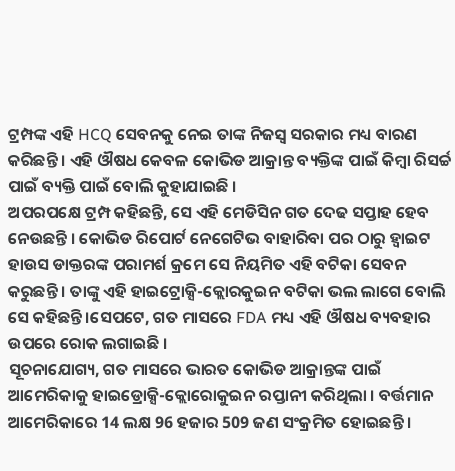ଟ୍ରମ୍ପଙ୍କ ଏହି HCQ ସେବନକୁ ନେଇ ତାଙ୍କ ନିଜସ୍ବ ସରକାର ମଧ୍ୟ ବାରଣ କରିଛନ୍ତି । ଏହି ଔଷଧ କେବଳ କୋଭିଡ ଆକ୍ରାନ୍ତ ବ୍ୟକ୍ତିଙ୍କ ପାଇଁ କିମ୍ବା ରିସର୍ଚ୍ଚ ପାଇଁ ବ୍ୟକ୍ତି ପାଇଁ ବୋଲି କୁହାଯାଇଛି ।
ଅପରପକ୍ଷେ ଟ୍ରମ୍ପ କହିଛନ୍ତି, ସେ ଏହି ମେଡିସିନ ଗତ ଦେଢ ସପ୍ତାହ ହେବ ନେଉଛନ୍ତି । କୋଭିଡ ରିପୋର୍ଟ ନେଗେଟିଭ ବାହାରିବା ପର ଠାରୁ ହ୍ବାଇଟ ହାଉସ ଡାକ୍ତରଙ୍କ ପରାମର୍ଶ କ୍ରମେ ସେ ନିୟମିତ ଏହି ବଟିକା ସେବନ କରୁଛନ୍ତି । ତାଙ୍କୁ ଏହି ହାଇଟ୍ରୋକ୍ସି-କ୍ଲୋରକୁଇନ ବଟିକା ଭଲ ଲାଗେ ବୋଲି ସେ କହିଛନ୍ତି ।ସେପଟେ, ଗତ ମାସରେ FDA ମଧ୍ୟ ଏହି ଔଷଧ ବ୍ୟବହାର ଉପରେ ରୋକ ଲଗାଇଛି ।
ସୂଚନାଯୋଗ୍ୟ, ଗତ ମାସରେ ଭାରତ କୋଭିଡ ଆକ୍ରାନ୍ତଙ୍କ ପାଇଁ ଆମେରିକାକୁ ହାଇଡ୍ରୋକ୍ସି-କ୍ଲୋରୋକୁଇନ ରପ୍ତାନୀ କରିଥିଲା । ବର୍ତ୍ତମାନ ଆମେରିକାରେ 14 ଲକ୍ଷ 96 ହଜାର 509 ଜଣ ସଂକ୍ରମିତ ହୋଇଛନ୍ତି ।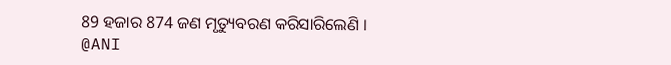89 ହଜାର 874 ଜଣ ମୃତ୍ୟୁବରଣ କରିସାରିଲେଣି ।
@ANI